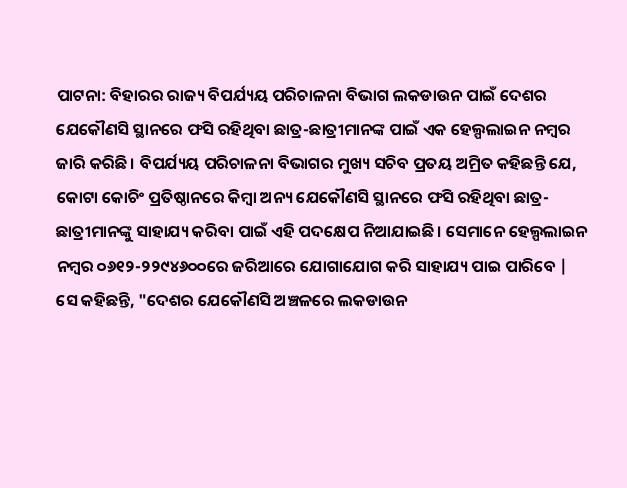ପାଟନା: ବିହାରର ରାଜ୍ୟ ବିପର୍ଯ୍ୟୟ ପରିଚାଳନା ବିଭାଗ ଲକଡାଉନ ପାଇଁ ଦେଶର ଯେକୌଣସି ସ୍ଥାନରେ ଫସି ରହିଥିବା ଛାତ୍ର-ଛାତ୍ରୀମାନଙ୍କ ପାଇଁ ଏକ ହେଲ୍ପଲାଇନ ନମ୍ବର ଜାରି କରିଛି। ବିପର୍ଯ୍ୟୟ ପରିଚାଳନା ବିଭାଗର ମୁଖ୍ୟ ସଚିବ ପ୍ରତୟ ଅମ୍ରିତ କହିଛନ୍ତି ଯେ, କୋଟା କୋଚିଂ ପ୍ରତିଷ୍ଠାନରେ କିମ୍ବା ଅନ୍ୟ ଯେକୌଣସି ସ୍ଥାନରେ ଫସି ରହିଥିବା ଛାତ୍ର-ଛାତ୍ରୀମାନଙ୍କୁ ସାହାଯ୍ୟ କରିବା ପାଇଁ ଏହି ପଦକ୍ଷେପ ନିଆଯାଇଛି। ସେମାନେ ହେଲ୍ପଲାଇନ ନମ୍ବର ୦୬୧୨-୨୨୯୪୬୦୦ରେ ଜରିଆରେ ଯୋଗାଯୋଗ କରି ସାହାଯ୍ୟ ପାଇ ପାରିବେ |
ସେ କହିଛନ୍ତି, "ଦେଶର ଯେକୌଣସି ଅଞ୍ଚଳରେ ଲକଡାଉନ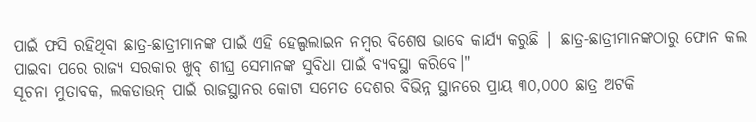ପାଇଁ ଫସି ରହିଥିବା ଛାତ୍ର-ଛାତ୍ରୀମାନଙ୍କ ପାଇଁ ଏହି ହେଲ୍ପଲାଇନ ନମ୍ବର ବିଶେଷ ଭାବେ କାର୍ଯ୍ୟ କରୁଛି | ଛାତ୍ର-ଛାତ୍ରୀମାନଙ୍କଠାରୁ ଫୋନ କଲ ପାଇବା ପରେ ରାଜ୍ୟ ସରକାର ଖୁବ୍ ଶୀଘ୍ର ସେମାନଙ୍କ ସୁବିଧା ପାଇଁ ବ୍ୟବସ୍ଥା କରିବେ।"
ସୂଚନା ମୁତାବକ, ଲକଡାଉନ୍ ପାଇଁ ରାଜସ୍ଥାନର କୋଟା ସମେତ ଦେଶର ବିଭିନ୍ନ ସ୍ଥାନରେ ପ୍ରାୟ ୩୦,୦୦୦ ଛାତ୍ର ଅଟକି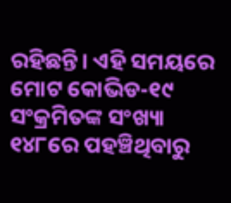ରହିଛନ୍ତି। ଏହି ସମୟରେ ମୋଟ କୋଭିଡ-୧୯ ସଂକ୍ରମିତଙ୍କ ସଂଖ୍ୟା ୧୪୮ରେ ପହଞ୍ଚିଥିବାରୁ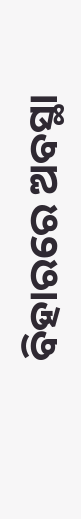ବିହାରରେ ଅବସ୍ଥା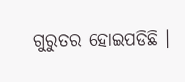ଗୁରୁତର ହୋଇପଡିଛି ।